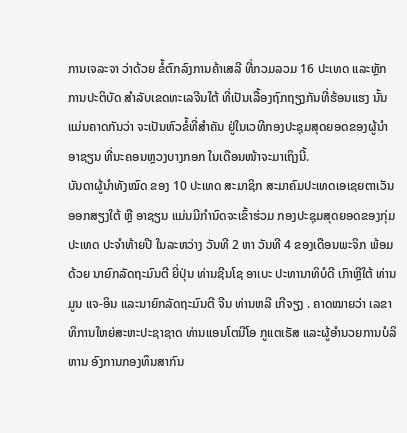ການເຈລະຈາ ວ່າດ້ວຍ ຂໍ້ຕົກລົງການຄ້າເສລີ ທີ່ກວມລວມ 16 ປະເທດ ແລະຫຼັກການປະຕິບັດ ສຳລັບເຂດທະເລຈີນໃຕ້ ທີ່ເປັນເລື້ອງຖົກຖຽງກັນທີ່ຮ້ອນແຮງ ນັ້ນ ແມ່ນຄາດກັນວ່າ ຈະເປັນຫົວຂໍ້ທີ່ສຳຄັນ ຢູ່ໃນເວທີກອງປະຊຸມສຸດຍອດຂອງຜູ້ນຳອາຊຽນ ທີ່ນະຄອນຫຼວງບາງກອກ ໃນເດືອນໜ້າຈະມາເຖິງນີ້.
ບັນດາຜູ້ນຳທັງໝົດ ຂອງ 10 ປະເທດ ສະມາຊິກ ສະມາຄົມປະເທດເອເຊຍຕາເວັນອອກສຽງໃຕ້ ຫຼື ອາຊຽນ ແມ່ນມີກຳນົດຈະເຂົ້າຮ່ວມ ກອງປະຊຸມສຸດຍອດຂອງກຸ່ມປະເທດ ປະຈຳທ້າຍປີ ໃນລະຫວ່າງ ວັນທີ 2 ຫາ ວັນທີ 4 ຂອງເດືອນພະຈິກ ພ້ອມດ້ວຍ ນາຍົກລັດຖະມົນຕີ ຍີ່ປຸ່ນ ທ່ານຊີນໂຊ ອາເບະ ປະທານາທິບໍດີ ເກົາຫຼີໃຕ້ ທ່ານມູນ ແຈ-ອິນ ແລະນາຍົກລັດຖະມົນຕີ ຈີນ ທ່ານຫລີ ເກີຈຽງ . ຄາດໝາຍວ່າ ເລຂາທິການໃຫຍ່ສະຫະປະຊາຊາດ ທ່ານແອນໂຕນີໂອ ກູແຕເຣັສ ແລະຜູ້ອຳນວຍການບໍລິຫານ ອົງການກອງທຶນສາກົນ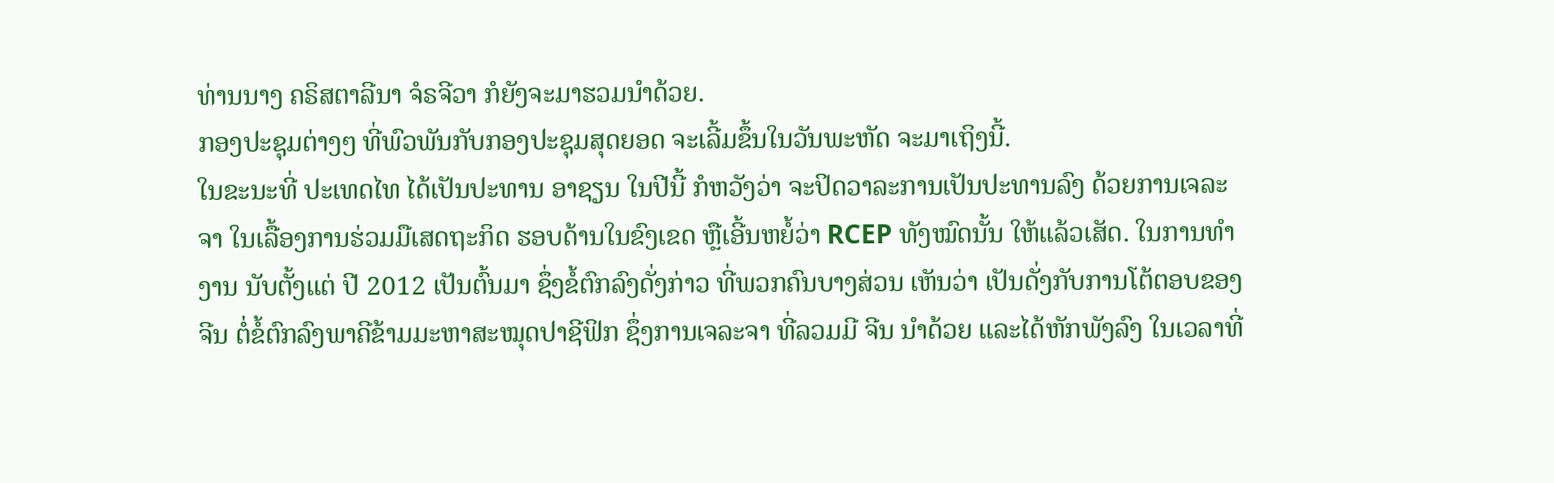ທ່ານນາງ ຄຣິສຕາລີນາ ຈໍຣຈີວາ ກໍຍັງຈະມາຮວມນຳດ້ວຍ.
ກອງປະຊຸມຕ່າງໆ ທີ່ພົວພັນກັບກອງປະຊຸມສຸດຍອດ ຈະເລີ້ມຂຶ້ນໃນວັນພະຫັດ ຈະມາເຖິງນີ້.
ໃນຂະນະທີ່ ປະເທດໄທ ໄດ້ເປັນປະທານ ອາຊຽນ ໃນປີນີ້ ກໍຫວັງວ່າ ຈະປິດວາລະການເປັນປະທານລົງ ດ້ວຍການເຈລະຈາ ໃນເລື້ອງການຮ່ວມມືເສດຖະກິດ ຮອບດ້ານໃນຂົງເຂດ ຫຼືເອີ້ນຫຍໍ້ວ່າ RCEP ທັງໝົດນັ້ນ ໃຫ້ແລ້ວເສັດ. ໃນການທຳງານ ນັບຕັ້ງແຕ່ ປີ 2012 ເປັນຕົ້ນມາ ຊຶ່ງຂໍ້ຕົກລົງດັ່ງກ່າວ ທີ່ພວກຄົນບາງສ່ວນ ເຫັນວ່າ ເປັນດັ່ງກັບການໂຕ້ຕອບຂອງຈີນ ຕໍ່ຂໍ້ຕົກລົງພາຄີຂ້າມມະຫາສະໝຸດປາຊີຟິກ ຊຶ່ງການເຈລະຈາ ທີ່ລວມມີ ຈີນ ນຳດ້ວຍ ແລະໄດ້ຫັກພັງລົງ ໃນເວລາທີ່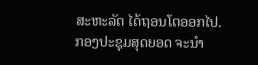ສະຫະລັດ ໄດ້ຖອນໂຕອອກໄປ.
ກອງປະຊຸມສຸດຍອດ ຈະນຳ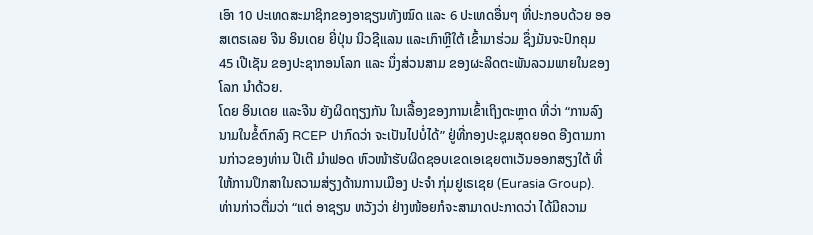ເອົາ 10 ປະເທດສະມາຊິກຂອງອາຊຽນທັງໝົດ ແລະ 6 ປະເທດອື່ນໆ ທີ່ປະກອບດ້ວຍ ອອສເຕຣເລຍ ຈີນ ອິນເດຍ ຍີ່ປຸ່ນ ນິວຊີແລນ ແລະເກົາຫຼີໃຕ້ ເຂົ້າມາຮ່ວມ ຊຶ່ງມັນຈະປົກຄຸມ 45 ເປີເຊັນ ຂອງປະຊາກອນໂລກ ແລະ ນຶ່ງສ່ວນສາມ ຂອງຜະລິດຕະພັນລວມພາຍໃນຂອງໂລກ ນຳດ້ວຍ.
ໂດຍ ອິນເດຍ ແລະຈີນ ຍັງຜິດຖຽງກັນ ໃນເລື້ອງຂອງການເຂົ້າເຖິງຕະຫຼາດ ທີ່ວ່າ “ການລົງນາມໃນຂໍ້ຕົກລົງ RCEP ປາກົດວ່າ ຈະເປັນໄປບໍ່ໄດ້” ຢູ່ທີ່ກອງປະຊຸມສຸດຍອດ ອີງຕາມການກ່າວຂອງທ່ານ ປີເຕີ ມຳຟອດ ຫົວໜ້າຮັບຜິດຊອບເຂດເອເຊຍຕາເວັນອອກສຽງໃຕ້ ທີ່ໃຫ້ການປຶກສາໃນຄວາມສ່ຽງດ້ານການເມືອງ ປະຈຳ ກຸ່ມຢູເຣເຊຍ (Eurasia Group).
ທ່ານກ່າວຕື່ມວ່າ “ແຕ່ ອາຊຽນ ຫວັງວ່າ ຢ່າງໜ້ອຍກໍຈະສາມາດປະກາດວ່າ ໄດ້ມີຄວາມ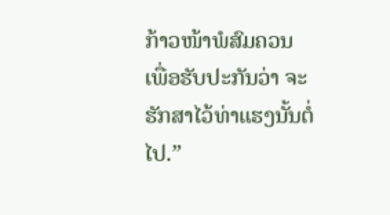ກ້າວໜ້າພໍສົມຄວນ ເພື່ອຮັບປະກັນວ່າ ຈະຮັກສາໄວ້ທ່າແຮງນັ້ນຕໍ່ໄປ.”